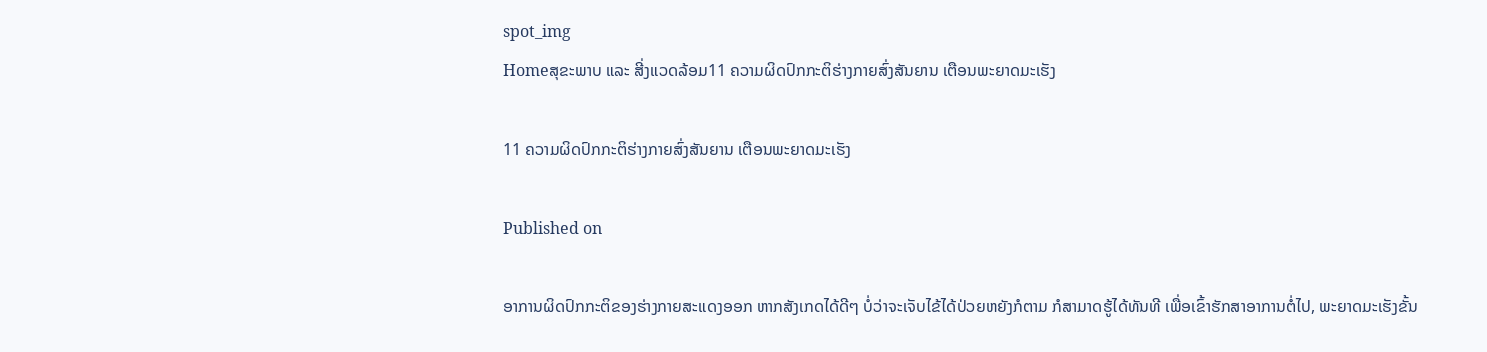spot_img
Homeສຸຂະພາບ ແລະ ສີ່ງແວດລ້ອມ11 ຄວາມຜິດປົກກະຕິຮ່າງກາຍສົ່ງສັນຍານ ເຕືອນພະຍາດມະເຮັງ

11 ຄວາມຜິດປົກກະຕິຮ່າງກາຍສົ່ງສັນຍານ ເຕືອນພະຍາດມະເຮັງ

Published on

ອາການຜິດປົກກະຕິຂອງຮ່າງກາຍສະແດງອອກ ຫາກສັງເກດໄດ້ດີໆ ບໍ່ວ່າຈະເຈັບໄຂ້ໄດ້ປ່ວຍຫຍັງກໍຕາມ ກໍສາມາດຮູ້ໄດ້ທັນທີ ເພື່ອເຂົ້າຮັກສາອາການຕໍ່ໄປ, ພະຍາດມະເຮັງຂັ້ນ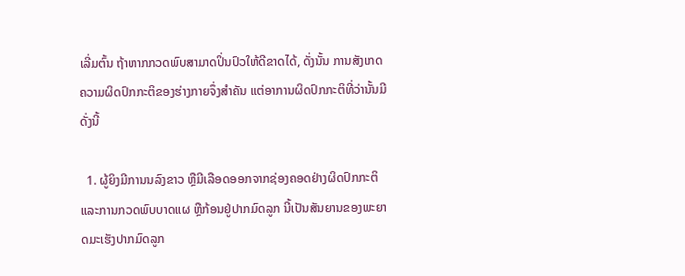ເລີ່ມຕົ້ນ ຖ້າຫາກກວດພົບສາມາດປິ່ນປົວໃຫ້ດີຂາດໄດ້, ດັ່ງນັ້ນ ການສັງເກດຄວາມຜິດປົກກະຕິຂອງຮ່າງກາຍຈຶ່ງສຳຄັນ ແຕ່ອາການຜິດປົກກະຕິທີ່ວ່ານັ້ນມີດັ່ງນີ້

  1. ຜູ້ຍິງມີການນລົງຂາວ ຫຼືມີເລືອດອອກຈາກຊ່ອງຄອດຢ່າງຜິດປົກກະຕິ ແລະການກວດພົບບາດແຜ ຫຼືກ້ອນຢູ່ປາກມົດລູກ ນີ້ເປັນສັນຍານຂອງພະຍາດມະເຮັງປາກມົດລູກ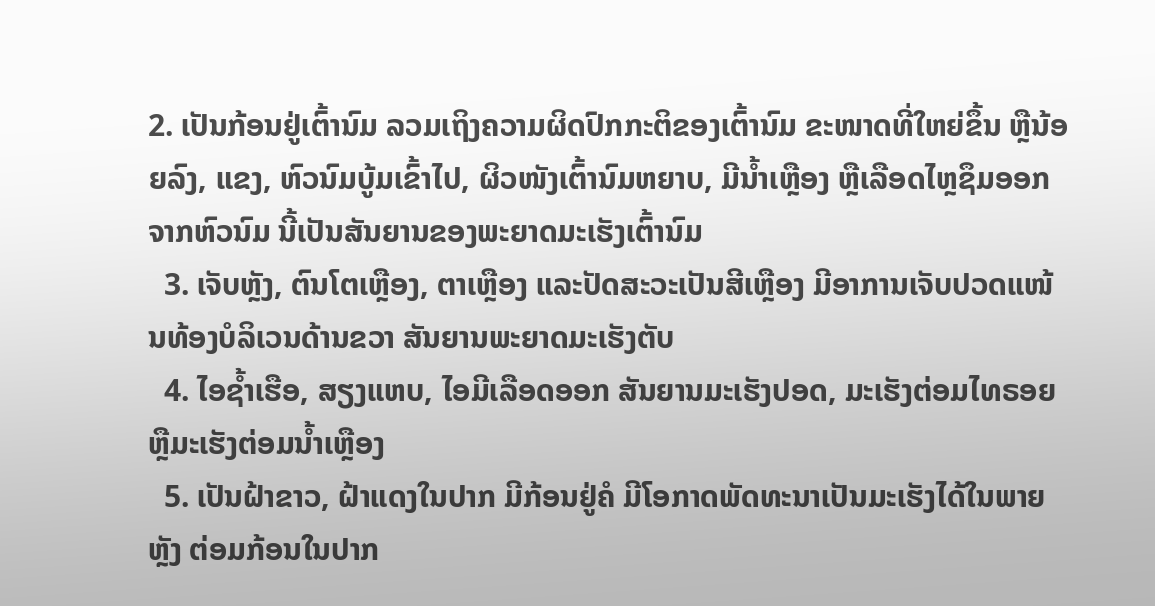2. ເປັນກ້ອນຢູ່ເຕົ້ານົມ ລວມເຖິງຄວາມຜິດປົກກະຕິຂອງເຕົ້ານົມ ຂະໜາດທີ່ໃຫຍ່ຂຶ້ນ ຫຼືນ້ອຍລົງ, ແຂງ, ຫົວນົມບູ້ມເຂົ້າໄປ, ຜິວໜັງເຕົ້ານົມຫຍາບ, ມີນໍ້າເຫຼືອງ ຫຼືເລືອດໄຫຼຊຶມອອກຈາກຫົວນົມ ນີ້ເປັນສັນຍານຂອງພະຍາດມະເຮັງເຕົ້ານົມ
  3. ເຈັບຫຼັງ, ຕົນໂຕເຫຼືອງ, ຕາເຫຼືອງ ແລະປັດສະວະເປັນສີເຫຼືອງ ມີອາການເຈັບປວດແໜ້ນທ້ອງບໍລິເວນດ້ານຂວາ ສັນຍານພະຍາດມະເຮັງຕັບ
  4. ໄອຊໍ້າເຮືອ, ສຽງແຫບ, ໄອມີເລືອດອອກ ສັນຍານມະເຮັງປອດ, ມະເຮັງຕ່ອມໄທຣອຍ ຫຼືມະເຮັງຕ່ອມນໍ້າເຫຼືອງ
  5. ເປັນຝ້າຂາວ, ຝ້າແດງໃນປາກ ມີກ້ອນຢູ່ຄໍ ມີໂອກາດພັດທະນາເປັນມະເຮັງໄດ້ໃນພາຍຫຼັງ ຕ່ອມກ້ອນໃນປາກ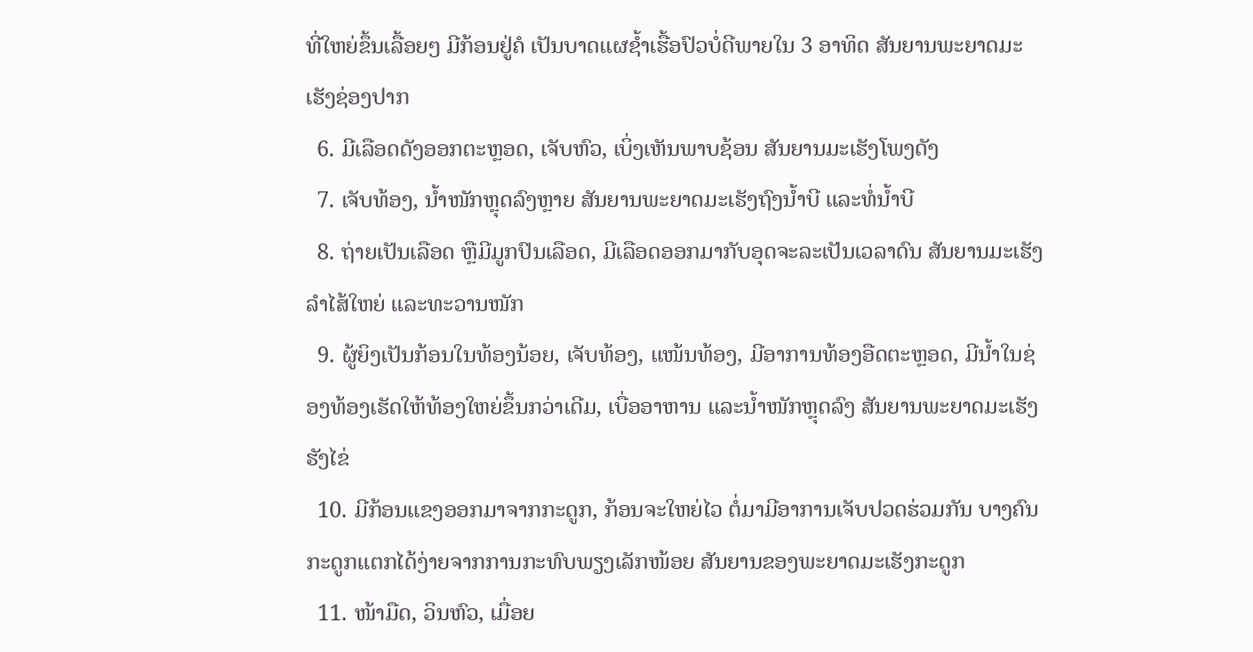ທີ່ໃຫຍ່ຂຶ້ນເລື້ອຍໆ ມີກ້ອນຢູ່ຄໍ ເປັນບາດແຜຊໍ້າເຮື້ອປົວບໍ່ດີພາຍໃນ 3 ອາທິດ ສັນຍານພະຍາດມະເຮັງຊ່ອງປາກ
  6. ມີເລືອດດັງອອກຕະຫຼອດ, ເຈັບຫົວ, ເບິ່ງເຫັນພາບຊ້ອນ ສັນຍານມະເຮັງໂພງດັງ
  7. ເຈັບທ້ອງ, ນໍ້າໜັກຫຼຸດລົງຫຼາຍ ສັນຍານພະຍາດມະເຮັງຖົງນໍ້າບີ ແລະທໍ່ນໍ້າບີ
  8. ຖ່າຍເປັນເລືອດ ຫຼືມີມູກປົນເລືອດ, ມີເລືອດອອກມາກັບອຸດຈະລະເປັນເວລາດົນ ສັນຍານມະເຮັງລຳໄສ້ໃຫຍ່ ແລະທະວານໜັກ
  9. ຜູ້ຍິງເປັນກ້ອນໃນທ້ອງນ້ອຍ, ເຈັບທ້ອງ, ແໜ້ນທ້ອງ, ມີອາການທ້ອງອືດຕະຫຼອດ, ມີນໍ້າໃນຊ່ອງທ້ອງເຮັດໃຫ້ທ້ອງໃຫຍ່ຂຶ້ນກວ່າເດີມ, ເບື່ອອາຫານ ແລະນໍ້າໜັກຫຼຸດລົງ ສັນຍານພະຍາດມະເຮັງຮັງໄຂ່
  10. ມີກ້ອນແຂງອອກມາຈາກກະດູກ, ກ້ອນຈະໃຫຍ່ໄວ ຕໍ່ມາມີອາການເຈັບປວດຮ່ວມກັນ ບາງຄົນກະດູກແຕກໄດ້ງ່າຍຈາກການກະທົບພຽງເລັກໜ້ອຍ ສັນຍານຂອງພະຍາດມະເຮັງກະດູກ
  11. ໜ້າມືດ, ວິນຫົວ, ເມື່ອຍ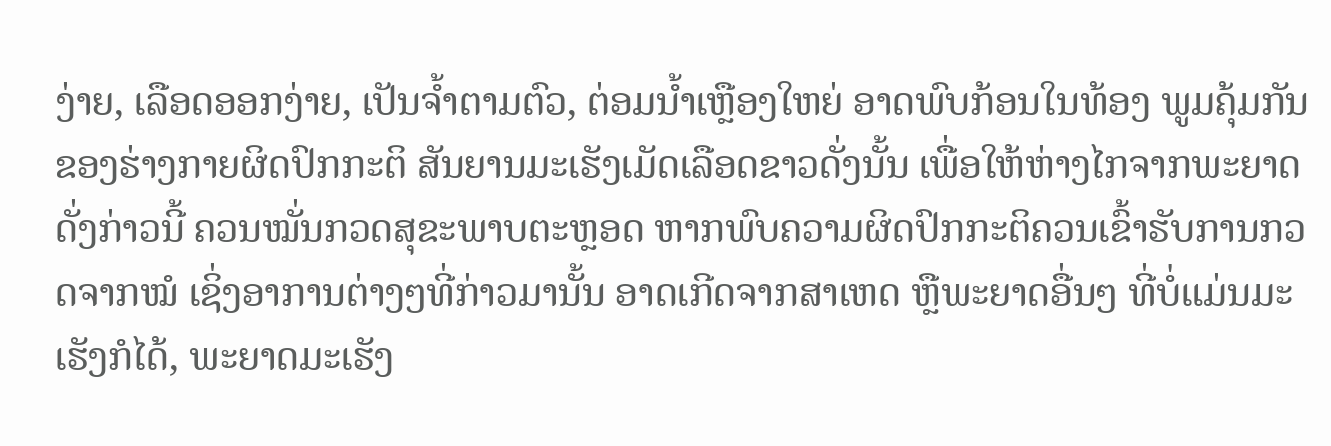ງ່າຍ, ເລືອດອອກງ່າຍ, ເປັນຈໍ້າຕາມຕົວ, ຕ່ອມນໍ້າເຫຼືອງໃຫຍ່ ອາດພົບກ້ອນໃນທ້ອງ ພູມຄຸ້ມກັນຂອງຮ່າງກາຍຜິດປົກກະຕິ ສັນຍານມະເຮັງເມັດເລືອດຂາວດັ່ງນັ້ນ ເພື່ອໃຫ້ຫ່າງໄກຈາກພະຍາດດັ່ງກ່າວນີ້ ຄວນໝັ່ນກວດສຸຂະພາບຕະຫຼອດ ຫາກພົບຄວາມຜິດປົກກະຕິຄວນເຂົ້າຮັບການກວດຈາກໝໍ ເຊິ່ງອາການຕ່າງໆທີ່ກ່າວມານັ້ນ ອາດເກີດຈາກສາເຫດ ຫຼືພະຍາດອື່ນໆ ທີ່ບໍ່ແມ່ນມະເຮັງກໍໄດ້, ພະຍາດມະເຮັງ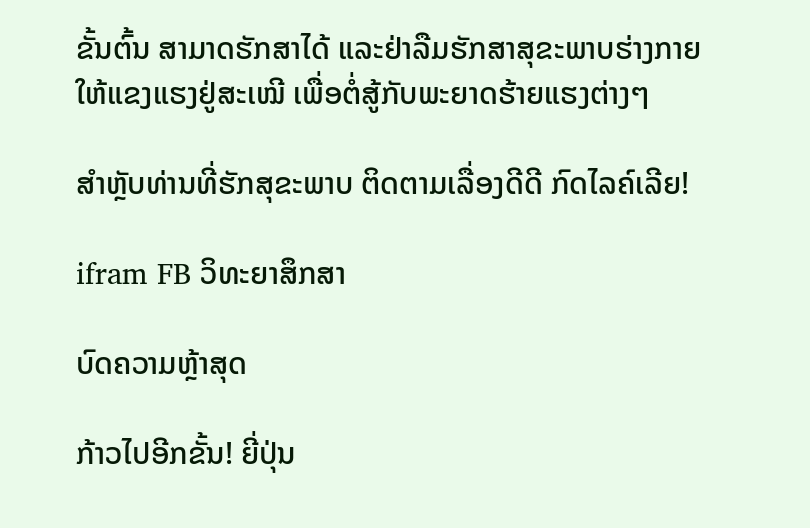ຂັ້ນຕົ້ນ ສາມາດຮັກສາໄດ້ ແລະຢ່າລືມຮັກສາສຸຂະພາບຮ່າງກາຍໃຫ້ແຂງແຮງຢູ່ສະເໝີ ເພື່ອຕໍ່ສູ້ກັບພະຍາດຮ້າຍແຮງຕ່າງໆ

ສຳຫຼັບທ່ານທີ່ຮັກສຸຂະພາບ ຕິດຕາມເລື່ອງດີດີ ກົດໄລຄ໌ເລີຍ!

ifram FB ວິທະຍາສຶກສາ

ບົດຄວາມຫຼ້າສຸດ

ກ້າວໄປອີກຂັ້ນ! ຍີ່ປຸ່ນ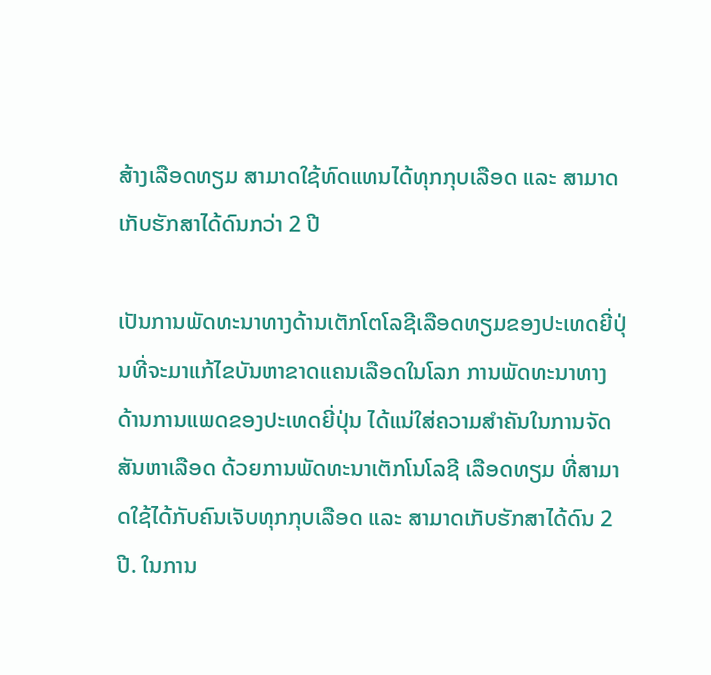ສ້າງເລືອດທຽມ ສາມາດໃຊ້ທົດແທນໄດ້ທຸກກຸບເລືອດ ແລະ ສາມາດເກັບຮັກສາໄດ້ດົນກວ່າ 2 ປີ

ເປັນການພັດທະນາທາງດ້ານເຕັກໂຕໂລຊີເລືອດທຽມຂອງປະເທດຍີ່ປຸ່ນທີ່ຈະມາແກ້ໄຂບັນຫາຂາດແຄນເລືອດໃນໂລກ ການພັດທະນາທາງດ້ານການແພດຂອງປະເທດຍີ່ປຸ່ນ ໄດ້ແນ່ໃສ່ຄວາມສຳຄັນໃນການຈັດສັນຫາເລືອດ ດ້ວຍການພັດທະນາເຕັກໂນໂລຊີ ເລືອດທຽມ ທີ່ສາມາດໃຊ້ໄດ້ກັບຄົນເຈັບທຸກກຸບເລືອດ ແລະ ສາມາດເກັບຮັກສາໄດ້ດົນ 2 ປີ. ໃນການ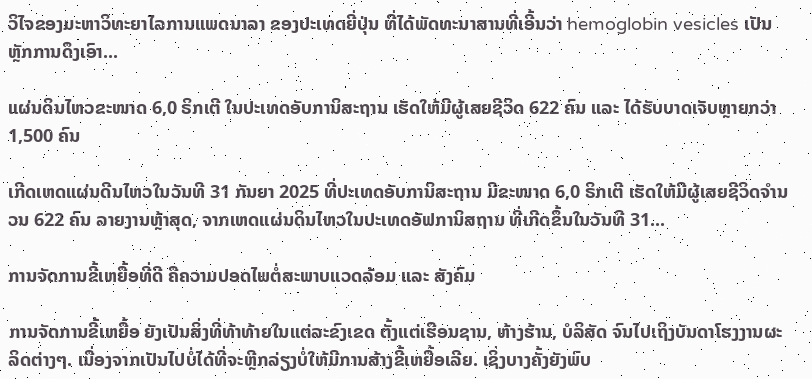ວິໄຈຂອງມະຫາວິທະຍາໄລການແພດນາລາ ຂອງປະເທດຍີ່ປຸ່ນ ທີ່ໄດ້ພັດທະນາສານທີ່ເອີ້ນວ່າ hemoglobin vesicles ເປັນຫຼັກການດຶງເອົາ...

ແຜ່ນດິນໄຫວຂະໜາດ 6,0 ຣິກເຕີ ໃນປະເທດອັບການິສະຖານ ເຮັດໃຫ້ມີຜູ້ເສຍຊີວິດ 622 ຄົນ ແລະ ໄດ້ຮັບບາດເຈັບຫຼາຍກວ່າ 1,500 ຄົນ

ເກີດເຫດແຜ່ນດີນໄຫວໃນວັນທີ 31 ກັນຍາ 2025 ທີ່ປະເທດອັບການິສະຖານ ມີຂະໜາດ 6,0 ຣິກເຕີ ເຮັດໃຫ້ມີຜູ້ເສຍຊີວິດຈໍານວນ 622 ຄົນ ລາຍງານຫຼ້າສຸດ, ຈາກເຫດແຜ່ນດິນໄຫວໃນປະເທດອັຟການິສຖານ ທີ່ເກີດຂຶ້ນໃນວັນທີ 31...

ການຈັດການຂີ້ເຫຍື້ອທີ່ດີ ຄືຄວາມປອດໄພຕໍ່ສະພາບແວດລ້ອມ ແລະ ສັງຄົມ

ການຈັດການຂີ້ເຫຍື້ອ ຍັງເປັນສິ່ງທີ່ທ້າທ້າຍໃນແຕ່ລະຂົງເຂດ ຕັ້ງແຕ່ເຮືອນຊານ, ຫ້າງຮ້ານ, ບໍລິສັດ ຈົນໄປເຖິງບັນດາໂຮງງານຜະລິດຕ່າງໆ. ເນື່ອງຈາກເປັນໄປບໍ່ໄດ້ທີ່ຈະຫຼີກລ່ຽງບໍ່ໃຫ້ມີການສ້າງຂີ້ເຫຍື້ອເລີຍ. ເຊິ່ງບາງຄັ້ງຍັງພົບ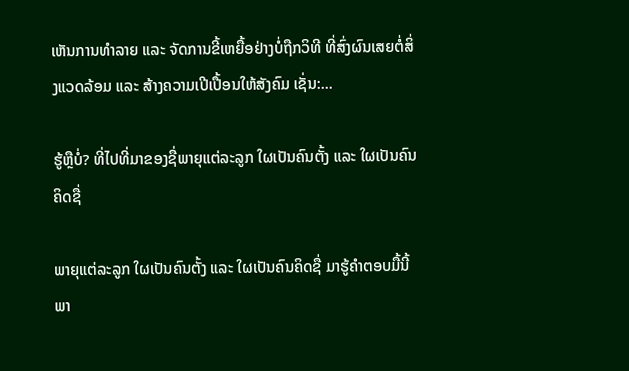ເຫັນການທຳລາຍ ແລະ ຈັດການຂີ້ເຫຍື້ອຢ່າງບໍ່ຖືກວິທີ ທີ່ສົ່ງຜົນເສຍຕໍ່ສິ່ງແວດລ້ອມ ແລະ ສ້າງຄວາມເປີເປື້ອນໃຫ້ສັງຄົມ ເຊັ່ນ:...

ຮູ້ຫຼືບໍ່? ທີ່ໄປທີ່ມາຂອງຊື່ພາຍຸແຕ່ລະລູກ ໃຜເປັນຄົນຕັ້ງ ແລະ ໃຜເປັນຄົນຄິດຊື່

ພາຍຸແຕ່ລະລູກ ໃຜເປັນຄົນຕັ້ງ ແລະ ໃຜເປັນຄົນຄິດຊື່ ມາຮູ້ຄຳຕອບມື້ນີ້ ພາ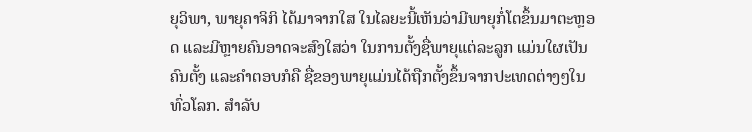ຍຸວິພາ, ພາຍຸຄາຈິກິ ໄດ້ມາຈາກໃສ ໃນໄລຍະນີ້ເຫັນວ່າມີພາຍຸກໍ່ໂຕຂຶ້ນມາຕະຫຼອດ ແລະມີຫຼາຍຄົນອາດຈະສົງໃສວ່າ ໃນການຕັ້ງຊື່ພາຍຸແຕ່ລະລູກ ແມ່ນໃຜເປັນຄົນຕັ້ງ ແລະຄໍາຕອບກໍຄື ຊື່ຂອງພາຍຸແມ່ນໄດ້ຖືກຕັ້ງຂຶ້ນຈາກປະເທດຕ່າງໆໃນທົ່ວໂລກ. ສຳລັບ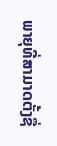ພາຍຸທີ່ສາມາດຕັ້ງຊື່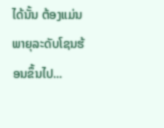ໄດ້ນັ້ນ ຕ້ອງແມ່ນພາຍຸລະດັບໂຊນຮ້ອນຂຶ້ນໄປ...